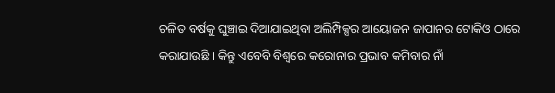ଚଳିତ ବର୍ଷକୁ ଘୁଞ୍ଚାଇ ଦିଆଯାଇଥିବା ଅଲିମ୍ପିକ୍ସର ଆୟୋଜନ ଜାପାନର ଟୋକିଓ ଠାରେ କରାଯାଉଛି । କିନ୍ତୁ ଏବେବି ବିଶ୍ୱରେ କରୋନାର ପ୍ରଭାବ କମିବାର ନାଁ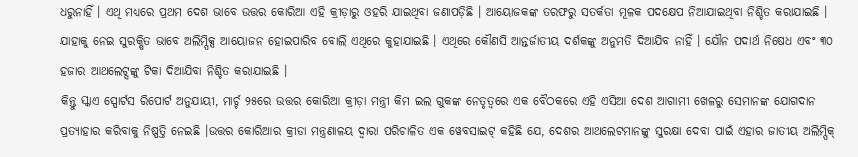ଧରୁନାହିଁ । ଏଥି ମଧ୍ୟରେ ପ୍ରଥମ ଦେଶ ଭାବେ ଉତ୍ତର କୋରିଆ ଏହି କ୍ରୀଡ଼ାରୁ ଓହରି ଯାଇଥିବା ଜଣାପଡ଼ିଛି । ଆୟୋଜକଙ୍କ ତରଫରୁ ସତର୍କତା ମୂଳକ ପଦକ୍ଷେପ ନିଆଯାଇଥିବା ନିଶ୍ଚିତ କରାଯାଇଛି । ଯାହାକୁ ନେଇ ସୁରକ୍ଷିତ ଭାବେ ଅଲିମ୍ପିକ୍ସ ଆୟୋଜନ ହୋଇପାରିବ ବୋଲି ଏଥିରେ କୁହାଯାଇଛି । ଏଥିରେ କୌଣସି ଆନ୍ତର୍ଜାତୀୟ ଦର୍ଶକଙ୍କୁ ଅନୁମତି ଦିଆଯିବ ନାହିଁ । ଯୌନ ପଦାର୍ଥ ନିଷେଧ ଏବଂ ୩୦ ହଜାର ଆଥଲେଟ୍ସଙ୍କୁ ଟିକା ଦିଆଯିବା ନିଶ୍ଚିତ କରାଯାଇଛି ।
କିନ୍ତୁ ସ୍କାଏ ସ୍ପୋର୍ଟସ ରିପୋର୍ଟ ଅନୁଯାୟୀ, ମାର୍ଚ୍ଚ ୨୫ରେ ଉତ୍ତର କୋରିଆ କ୍ରୀଡ଼ା ମନ୍ତ୍ରୀ କିମ ଇଲ ଗୁକଙ୍କ ନେତୃତ୍ୱରେ ଏକ ବୈଠକରେ ଏହି ଏସିଆ ଦେଶ ଆଗାମୀ ଖେଳରୁ ସେମାନଙ୍କ ଯୋଗଦାନ ପ୍ରତ୍ୟାହାର କରିବାକୁ ନିଷ୍ପତ୍ତି ନେଇଛି ।ଉତ୍ତର କୋରିଆର କ୍ରୀଡା ମନ୍ତ୍ରଣାଳୟ ଦ୍ୱାରା ପରିଚାଳିତ ଏକ ୱେବସାଇଟ୍ କହିଛି ଯେ, ଦେଶର ଆଥଲେଟମାନଙ୍କୁ ସୁରକ୍ଷା ଦେବା ପାଇଁ ଏହାର ଜାତୀୟ ଅଲିମ୍ପିକ୍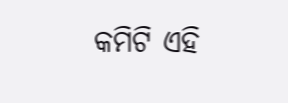କମିଟି ଏହି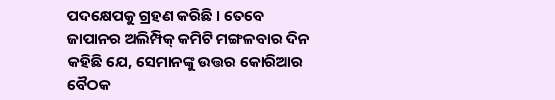ପଦକ୍ଷେପକୁ ଗ୍ରହଣ କରିଛି । ତେବେ ଜାପାନର ଅଲିମ୍ପିକ୍ କମିଟି ମଙ୍ଗଳବାର ଦିନ କହିଛି ଯେ, ସେମାନଙ୍କୁ ଉତ୍ତର କୋରିଆର ବୈଠକ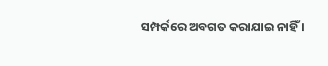ସମ୍ପର୍କରେ ଅବଗତ କରାଯାଇ ନାହିଁ ।